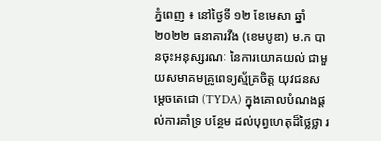ភ្នំពេញ ៖ នៅថ្ងៃទី ១២ ខែមេសា ឆ្នាំ២០២២ ធនាគារវីង (ខេមបូឌា) ម.ក បានចុះអនុស្សរណៈ នៃការយោគយល់ ជាមួយសមាគមគ្រូពេទ្យស្ម័គ្រចិត្ត យុវជនសម្តេចតេជោ (TYDA) ក្នុងគោលបំណងផ្តល់ការគាំទ្រ បន្ថែម ដល់បុព្វហេតុដ៏ថ្លៃថ្លា រ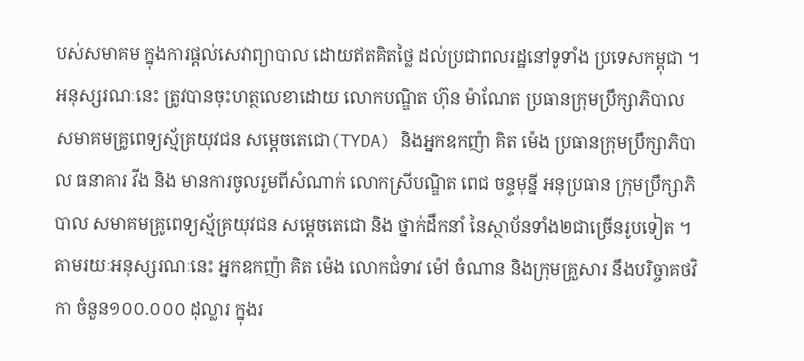បស់សមាគម ក្នុងការផ្តល់សេវាព្យាបាល ដោយឥតគិតថ្លៃ ដល់ប្រជាពលរដ្ឋនៅទូទាំង ប្រទេសកម្ពុជា ។
អនុស្សរណៈនេះ ត្រូវបានចុះហត្ថលេខាដោយ លោកបណ្ឌិត ហ៊ុន ម៉ាណែត ប្រធានក្រុមប្រឹក្សាភិបាល សមាគមគ្រូពេទ្យស្ម័គ្រយុវជន សម្តេចតេជោ(TYDA) និងអ្នកឧកញ៉ា គិត ម៉េង ប្រធានក្រុមប្រឹក្សាភិបាល ធនាគារ វីង និង មានការចូលរួមពីសំណាក់ លោកស្រីបណ្ឌិត ពេជ ចន្ទមុន្នី អនុប្រធាន ក្រុមប្រឹក្សាភិបាល សមាគមគ្រូពេទ្យស្ម័គ្រយុវជន សម្តេចតេជោ និង ថ្នាក់ដឹកនាំ នៃស្ថាប័នទាំង២ជាច្រើនរូបទៀត ។
តាមរយៈអនុស្សរណៈនេះ អ្នកឧកញ៉ា គិត ម៉េង លោកជំទាវ ម៉ៅ ចំណាន និងក្រុមគ្រួសារ នឹងបរិច្ចាគថវិកា ចំនួន១០០.០០០ ដុល្លារ ក្នុងរ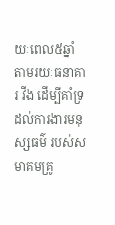យៈពេល៥ឆ្នាំ តាមរយៈធនាគារ វីង ដើម្បីគាំទ្រ ដល់ការងារមនុស្សធម៌ របស់សមាគមគ្រូ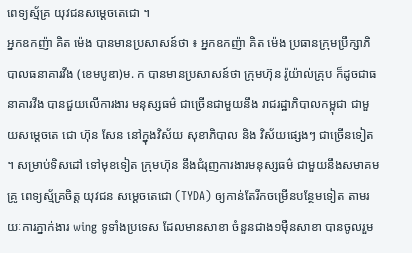ពេទ្យស្ម័គ្រ យុវជនសម្តេចតេជោ ។
អ្នកឧកញ៉ា គិត ម៉េង បានមានប្រសាសន៍ថា ៖ អ្នកឧកញ៉ា គិត ម៉េង ប្រធានក្រុមប្រឹក្សាភិបាលធនាគារវីង (ខេមបូឌា)ម. ក បានមានប្រសាសន៍ថា ក្រុមហ៊ុន រ៉ូយ៉ាល់គ្រុប ក៏ដូចជាធនាគារវីង បានជួយលើការងារ មនុស្សធម៌ ជាច្រើនជាមួយនឹង រាជរដ្ឋាភិបាលកម្ពុជា ជាមួយសម្ដេចតេ ជោ ហ៊ុន សែន នៅក្នុងវិស័យ សុខាភិបាល និង វិស័យផ្សេងៗ ជាច្រើនទៀត ។ សម្រាប់ទិសដៅ ទៅមុខទៀត ក្រុមហ៊ុន នឹងជំរុញការងារមនុស្សធម៌ ជាមួយនឹងសមាគមគ្រូ ពេទ្យស្ម័គ្រចិត្ត យុវជន សម្ដេចតេជោ (TYDA) ឲ្យកាន់តែរីកចម្រើនបន្ថែមទៀត តាមរយៈការភ្នាក់ងារ wing ទូទាំងប្រទេស ដែលមានសាខា ចំនួនជាង១ម៉ឺនសាខា បានចូលរួម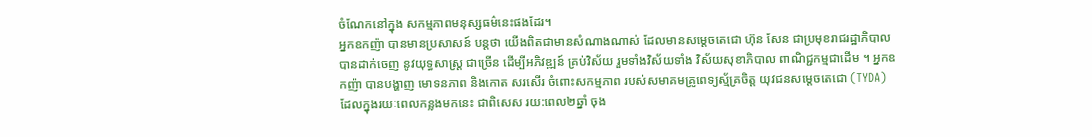ចំណែកនៅក្នុង សកម្មភាពមនុស្សធម៌នេះផងដែរ។
អ្នកឧកញ៉ា បានមានប្រសាសន៍ បន្ដថា យើងពិតជាមានសំណាងណាស់ ដែលមានសម្តេចតេជោ ហ៊ុន សែន ជាប្រមុខរាជរដ្ឋាភិបាល បានដាក់ចេញ នូវយុទ្ធសាស្ត្រ ជាច្រើន ដើម្បីអភិវឌ្ឍន៍ គ្រប់វិស័យ រួមទាំងវិស័យទាំង វិស័យសុខាភិបាល ពាណិជ្ជកម្មជាដើម ។ អ្នកឧកញ៉ា បានបង្ហាញ មោទនភាព និងកោត សរសើរ ចំពោះសកម្មភាព របស់សមាគមគ្រូពេទ្យស្ម័គ្រចិត្ត យុវជនសម្ដេចតេជោ (TYDA) ដែលក្នុងរយៈពេលកន្លងមកនេះ ជាពិសេស រយ:ពេល២ឆ្នាំ ចុង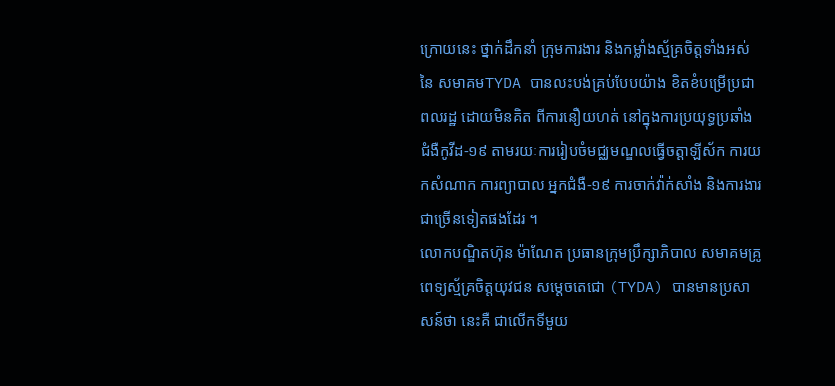ក្រោយនេះ ថ្នាក់ដឹកនាំ ក្រុមការងារ និងកម្លាំងស្ម័គ្រចិត្តទាំងអស់ នៃ សមាគមTYDA បានលះបង់គ្រប់បែបយ៉ាង ខិតខំបម្រើប្រជាពលរដ្ឋ ដោយមិនគិត ពីការនឿយហត់ នៅក្នុងការប្រយុទ្ធប្រឆាំង ជំងឺកូវីដ-១៩ តាមរយៈការរៀបចំមជ្ឈមណ្ឌលធ្វើចត្តាឡីស័ក ការយកសំណាក ការព្យាបាល អ្នកជំងឺ-១៩ ការចាក់វ៉ាក់សាំង និងការងារជាច្រើនទៀតផងដែរ ។
លោកបណ្ឌិតហ៊ុន ម៉ាណែត ប្រធានក្រុមប្រឹក្សាភិបាល សមាគមគ្រូពេទ្យស្ម័គ្រចិត្តយុវជន សម្ដេចតេជោ (TYDA) បានមានប្រសាសន៍ថា នេះគឺ ជាលើកទីមួយ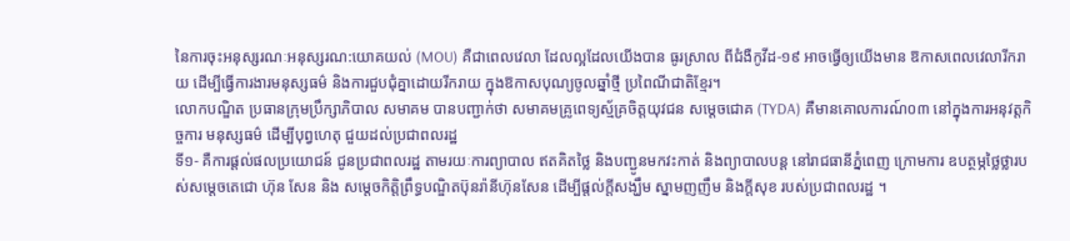នៃការចុះអនុស្សរណៈអនុស្សរណ:យោគយល់ (MOU) គឺជាពេលវេលា ដែលល្អដែលយើងបាន ធូរស្រាល ពីជំងឺកូវីដ-១៩ អាចធ្វើឲ្យយើងមាន ឱកាសពេលវេលារីករាយ ដើម្បីធ្វើការងារមនុស្សធម៌ និងការជួបជុំគ្នាដោយរីករាយ ក្នុងឱកាសបុណ្យចូលឆ្នាំថ្មី ប្រពៃណីជាតិខ្មែរ។
លោកបណ្ឌិត ប្រធានក្រុមប្រឹក្សាភិបាល សមាគម បានបញ្ជាក់ថា សមាគមគ្រូពេទ្យស្ម័គ្រចិត្តយុវជន សម្តេចជោគ (TYDA) គឺមានគោលការណ៍០៣ នៅក្នុងការអនុវត្តកិច្ចការ មនុស្សធម៌ ដើម្បីបុព្វហេតុ ជួយដល់ប្រជាពលរដ្ឋ
ទី១- គឺការផ្ដល់ផលប្រយោជន៍ ជូនប្រជាពលរដ្ឋ តាមរយៈការព្យាបាល ឥតគិតថ្លៃ និងបញ្ជូនមកវះកាត់ និងព្យាបាលបន្ត នៅរាជធានីភ្នំពេញ ក្រោមការ ឧបត្ថម្ភថ្លៃថ្លារបស់សម្ដេចតេជោ ហ៊ុន សែន និង សម្តេចកិត្តិព្រឹទ្ធបណ្ឌិតប៊ុនរ៉ានីហ៊ុនសែន ដើម្បីផ្តល់ក្តីសង្ឃឹម ស្នាមញញឹម និងក្តីសុខ របស់ប្រជាពលរដ្ឋ ។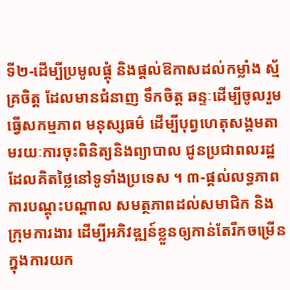ទី២-ដើម្បីប្រមូលផ្ដុំ និងផ្តល់ឱកាសដល់កម្លាំង ស្ម័គ្រចិត្ត ដែលមានជំនាញ ទឹកចិត្ត ឆន្ទៈដើម្បីចូលរួមធ្វើសកម្មភាព មនុស្សធម៌ ដើម្បីបុព្វហេតុសង្គមតាមរយៈការចុះពិនិត្យនិងព្យាបាល ជូនប្រជាពលរដ្ឋដែលគិតថ្លៃនៅទូទាំងប្រទេស ។ ៣-ផ្ដល់លទ្ធភាព ការបណ្ដុះបណ្ដាល សមត្ថភាពដល់សមាជិក និងក្រុមការងារ ដើម្បីអភិវឌ្ឍន៍ខ្លួនឲ្យកាន់តែរីកចម្រើន ក្នុងការយក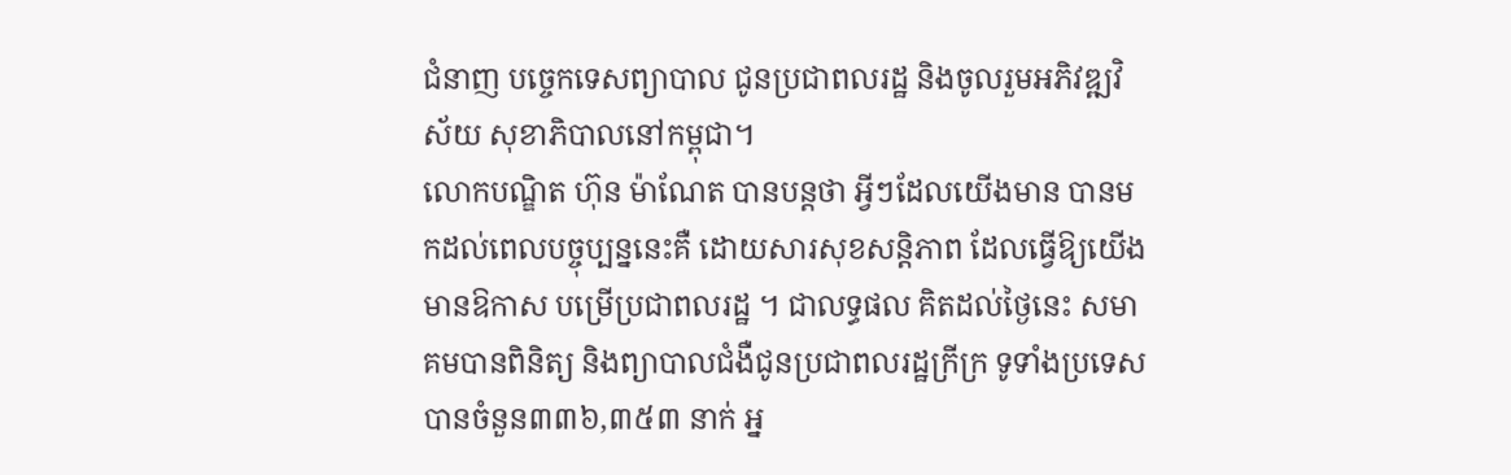ជំនាញ បច្ចេកទេសព្យាបាល ជូនប្រជាពលរដ្ឋ និងចូលរួមអភិវឌ្ឍវិស័យ សុខាភិបាលនៅកម្ពុជា។
លោកបណ្ឌិត ហ៊ុន ម៉ាណែត បានបន្តថា អ្វីៗដែលយើងមាន បានមកដល់ពេលបច្ចុប្បន្ននេះគឺ ដោយសារសុខសន្តិភាព ដែលធ្វើឱ្យយើងមានឱកាស បម្រើប្រជាពលរដ្ឋ ។ ជាលទ្ធផល គិតដល់ថ្ងៃនេះ សមាគមបានពិនិត្យ និងព្យាបាលជំងឺជូនប្រជាពលរដ្ឋក្រីក្រ ទូទាំងប្រទេសបានចំនួន៣៣៦,៣៥៣ នាក់ អ្ន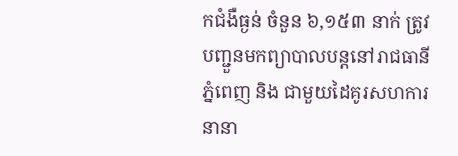កជំងឺធ្ងន់ ចំនួន ៦,១៥៣ នាក់ ត្រូវបញ្ជួនមកព្យាបាលបន្តនៅរាជធានីភ្នំពេញ និង ជាមួយដៃគូរសហការនានា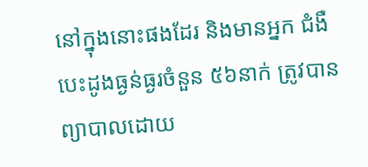នៅក្នុងនោះផងដែរ និងមានអ្នក ជំងឺបេះដូងធ្ងន់ធ្ងរចំនួន ៥៦នាក់ ត្រូវបានព្យាបាលដោយ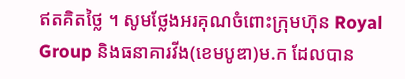ឥតគិតថ្លៃ ។ សូមថ្លែងអរគុណចំពោះក្រុមហ៊ុន Royal Group និងធនាគារវីង(ខេមបូឌា)ម.ក ដែលបាន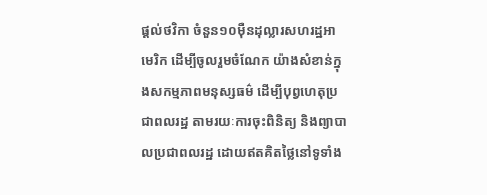ផ្ដល់ថវិកា ចំនួន១០ម៉ឺនដុល្លារសហរដ្ឋអាមេរិក ដើម្បីចូលរួមចំណែក យ៉ាងសំខាន់ក្នុងសកម្មភាពមនុស្សធម៌ ដើម្បីបុព្វហេតុប្រជាពលរដ្ឋ តាមរយៈការចុះពិនិត្យ និងព្យាបាលប្រជាពលរដ្ឋ ដោយឥតគិតថ្លៃនៅទូទាំង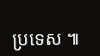ប្រទេស ៕